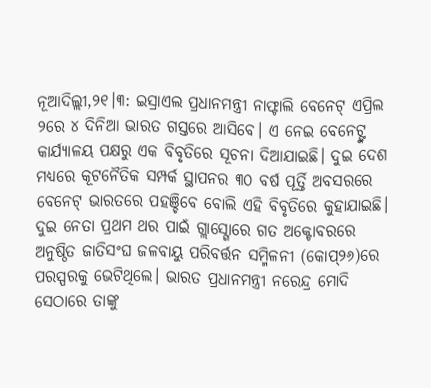ନୂଆଦିଲ୍ଲୀ,୨୧।୩: ଇସ୍ରାଏଲ ପ୍ରଧାନମନ୍ତ୍ରୀ ନାଫ୍ଟାଲି ବେନେଟ୍ ଏପ୍ରିଲ ୨ରେ ୪ ଦିନିଆ ଭାରତ ଗସ୍ତରେ ଆସିବେ। ଏ ନେଇ ବେନେଟ୍ଙ୍କ କାର୍ଯ୍ୟାଳୟ ପକ୍ଷରୁ ଏକ ବିବୃତିରେ ସୂଚନା ଦିଆଯାଇଛି। ଦୁଇ ଦେଶ ମଧ୍ୟରେ କୂଟନୈତିକ ସମ୍ପର୍କ ସ୍ଥାପନର ୩୦ ବର୍ଷ ପୂର୍ତ୍ତି ଅବସରରେ ବେନେଟ୍ ଭାରତରେ ପହଞ୍ଚିବେ ବୋଲି ଏହି ବିବୃତିରେ କୁହାଯାଇଛି। ଦୁଇ ନେତା ପ୍ରଥମ ଥର ପାଇଁ ଗ୍ଲାସ୍ଗୋରେ ଗତ ଅକ୍ଟୋବରରେ ଅନୁଷ୍ଠିତ ଜାତିସଂଘ ଜଳବାୟୁ ପରିବର୍ତ୍ତନ ସମ୍ମିଳନୀ (କୋପ୍୨୬)ରେ ପରସ୍ପରକୁ ଭେଟିଥିଲେ। ଭାରତ ପ୍ରଧାନମନ୍ତ୍ରୀ ନରେନ୍ଦ୍ର ମୋଦି ସେଠାରେ ତାଙ୍କୁ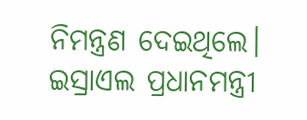ନିମନ୍ତ୍ରଣ ଦେଇଥିଲେ। ଇସ୍ରାଏଲ ପ୍ରଧାନମନ୍ତ୍ରୀ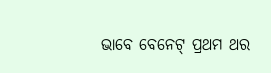ଭାବେ ବେନେଟ୍ ପ୍ରଥମ ଥର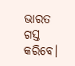ଭାରତ ଗସ୍ତ କରିବେ।